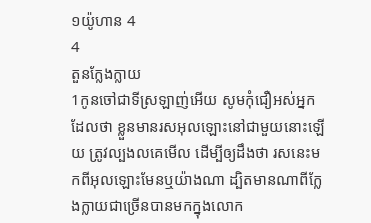១យ៉ូហាន 4
4
តួនក្លែងក្លាយ
1កូនចៅជាទីស្រឡាញ់អើយ សូមកុំជឿអស់អ្នកដែលថា ខ្លួនមានរសអុលឡោះនៅជាមួយនោះឡើយ ត្រូវល្បងលគេមើល ដើម្បីឲ្យដឹងថា រសនេះមកពីអុលឡោះមែនឬយ៉ាងណា ដ្បិតមានណាពីក្លែងក្លាយជាច្រើនបានមកក្នុងលោក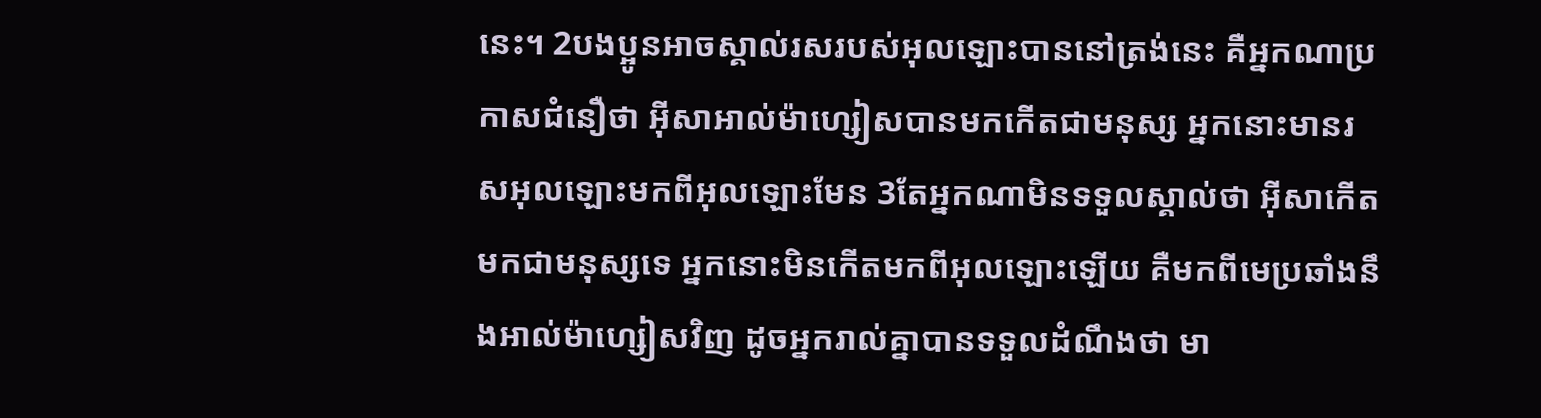នេះ។ 2បងប្អូនអាចស្គាល់រសរបស់អុលឡោះបាននៅត្រង់នេះ គឺអ្នកណាប្រកាសជំនឿថា អ៊ីសាអាល់ម៉ាហ្សៀសបានមកកើតជាមនុស្ស អ្នកនោះមានរសអុលឡោះមកពីអុលឡោះមែន 3តែអ្នកណាមិនទទួលស្គាល់ថា អ៊ីសាកើតមកជាមនុស្សទេ អ្នកនោះមិនកើតមកពីអុលឡោះឡើយ គឺមកពីមេប្រឆាំងនឹងអាល់ម៉ាហ្សៀសវិញ ដូចអ្នករាល់គ្នាបានទទួលដំណឹងថា មា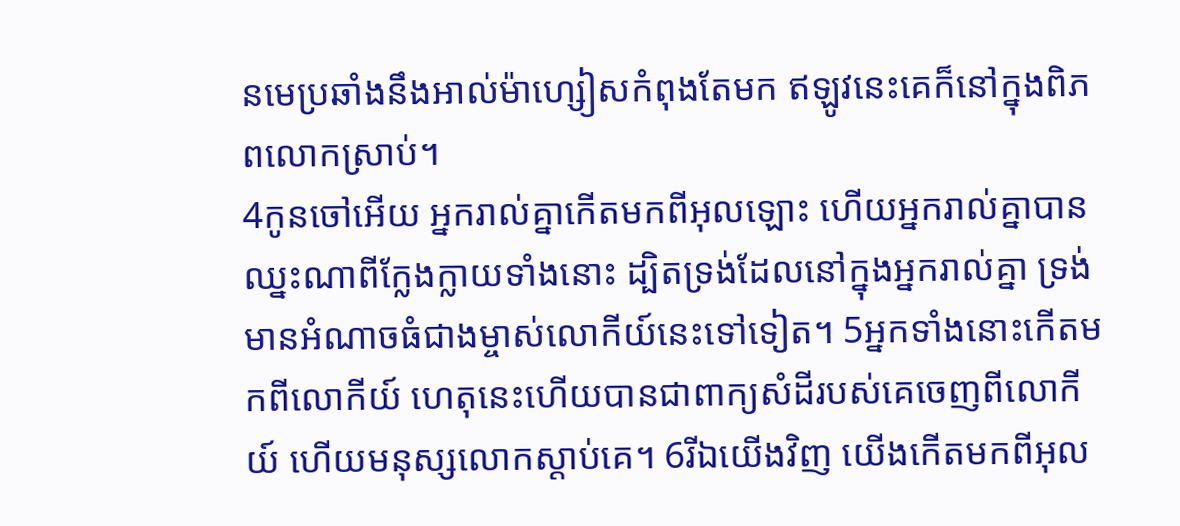នមេប្រឆាំងនឹងអាល់ម៉ាហ្សៀសកំពុងតែមក ឥឡូវនេះគេក៏នៅក្នុងពិភពលោកស្រាប់។
4កូនចៅអើយ អ្នករាល់គ្នាកើតមកពីអុលឡោះ ហើយអ្នករាល់គ្នាបានឈ្នះណាពីក្លែងក្លាយទាំងនោះ ដ្បិតទ្រង់ដែលនៅក្នុងអ្នករាល់គ្នា ទ្រង់មានអំណាចធំជាងម្ចាស់លោកីយ៍នេះទៅទៀត។ 5អ្នកទាំងនោះកើតមកពីលោកីយ៍ ហេតុនេះហើយបានជាពាក្យសំដីរបស់គេចេញពីលោកីយ៍ ហើយមនុស្សលោកស្ដាប់គេ។ 6រីឯយើងវិញ យើងកើតមកពីអុល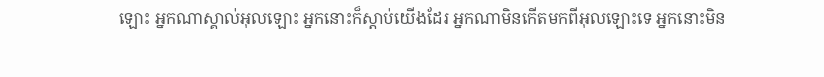ឡោះ អ្នកណាស្គាល់អុលឡោះ អ្នកនោះក៏ស្ដាប់យើងដែរ អ្នកណាមិនកើតមកពីអុលឡោះទេ អ្នកនោះមិន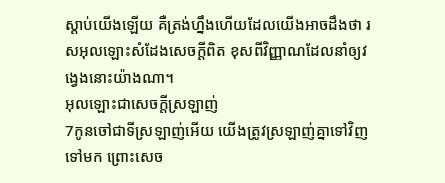ស្ដាប់យើងឡើយ គឺត្រង់ហ្នឹងហើយដែលយើងអាចដឹងថា រសអុលឡោះសំដែងសេចក្ដីពិត ខុសពីវិញ្ញាណដែលនាំឲ្យវង្វេងនោះយ៉ាងណា។
អុលឡោះជាសេចក្ដីស្រឡាញ់
7កូនចៅជាទីស្រឡាញ់អើយ យើងត្រូវស្រឡាញ់គ្នាទៅវិញទៅមក ព្រោះសេច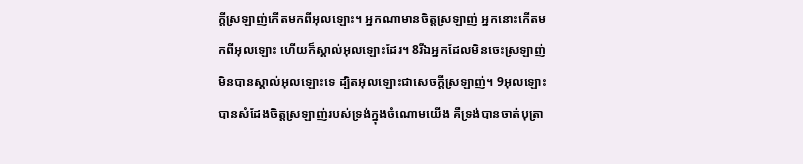ក្ដីស្រឡាញ់កើតមកពីអុលឡោះ។ អ្នកណាមានចិត្ដស្រឡាញ់ អ្នកនោះកើតមកពីអុលឡោះ ហើយក៏ស្គាល់អុលឡោះដែរ។ 8រីឯអ្នកដែលមិនចេះស្រឡាញ់ មិនបានស្គាល់អុលឡោះទេ ដ្បិតអុលឡោះជាសេចក្ដីស្រឡាញ់។ 9អុលឡោះបានសំដែងចិត្តស្រឡាញ់របស់ទ្រង់ក្នុងចំណោមយើង គឺទ្រង់បានចាត់បុត្រា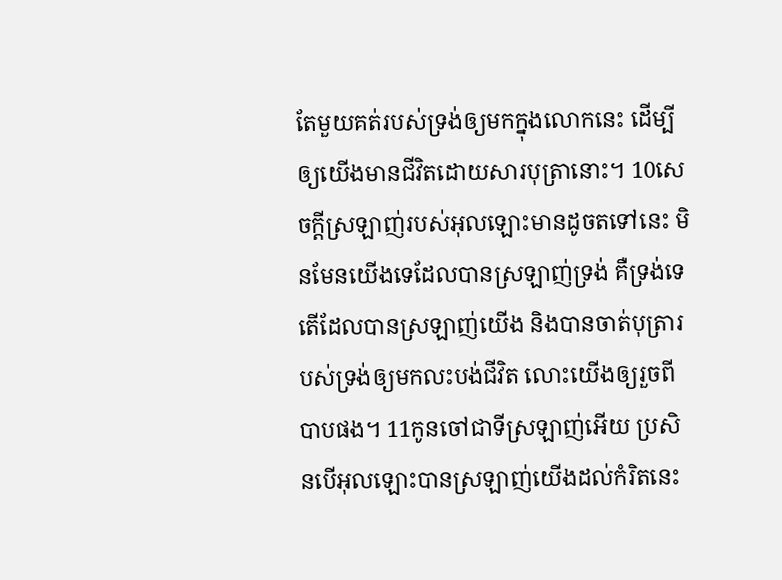តែមួយគត់របស់ទ្រង់ឲ្យមកក្នុងលោកនេះ ដើម្បីឲ្យយើងមានជីវិតដោយសារបុត្រានោះ។ 10សេចក្ដីស្រឡាញ់របស់អុលឡោះមានដូចតទៅនេះ មិនមែនយើងទេដែលបានស្រឡាញ់ទ្រង់ គឺទ្រង់ទេតើដែលបានស្រឡាញ់យើង និងបានចាត់បុត្រារបស់ទ្រង់ឲ្យមកលះបង់ជីវិត លោះយើងឲ្យរួចពីបាបផង។ 11កូនចៅជាទីស្រឡាញ់អើយ ប្រសិនបើអុលឡោះបានស្រឡាញ់យើងដល់កំរិតនេះ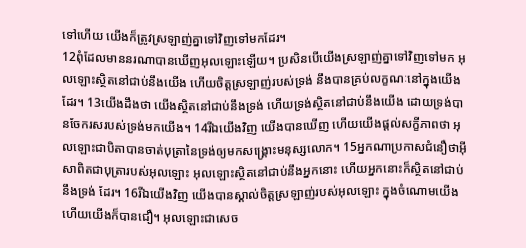ទៅហើយ យើងក៏ត្រូវស្រឡាញ់គ្នាទៅវិញទៅមកដែរ។
12ពុំដែលមាននរណាបានឃើញអុលឡោះឡើយ។ ប្រសិនបើយើងស្រឡាញ់គ្នាទៅវិញទៅមក អុលឡោះស្ថិតនៅជាប់នឹងយើង ហើយចិត្តស្រឡាញ់របស់ទ្រង់ នឹងបានគ្រប់លក្ខណៈនៅក្នុងយើងដែរ។ 13យើងដឹងថា យើងស្ថិតនៅជាប់នឹងទ្រង់ ហើយទ្រង់ស្ថិតនៅជាប់នឹងយើង ដោយទ្រង់បានចែករសរបស់ទ្រង់មកយើង។ 14រីឯយើងវិញ យើងបានឃើញ ហើយយើងផ្ដល់សក្ខីភាពថា អុលឡោះជាបិតាបានចាត់បុត្រានៃទ្រង់ឲ្យមកសង្គ្រោះមនុស្សលោក។ 15អ្នកណាប្រកាសជំនឿថាអ៊ីសាពិតជាបុត្រារបស់អុលឡោះ អុលឡោះស្ថិតនៅជាប់នឹងអ្នកនោះ ហើយអ្នកនោះក៏ស្ថិតនៅជាប់នឹងទ្រង់ ដែរ។ 16រីឯយើងវិញ យើងបានស្គាល់ចិត្តស្រឡាញ់របស់អុលឡោះ ក្នុងចំណោមយើង ហើយយើងក៏បានជឿ។ អុលឡោះជាសេច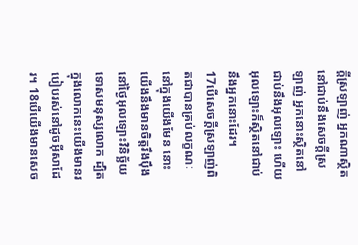ក្ដីស្រឡាញ់ អ្នកណាស្ថិតនៅជាប់នឹងសេចក្ដីស្រឡាញ់ អ្នកនោះស្ថិតនៅជាប់នឹងអុលឡោះ ហើយអុលឡោះក៏ស្ថិតនៅជាប់នឹងអ្នកនោះដែរ។
17បើសេចក្ដីស្រឡាញ់ពិតជាបានគ្រប់លក្ខណៈនៅក្នុងយើងមែន នោះយើងនឹងមានចិត្ដរឹងប៉ឹង នៅថ្ងៃអុលឡោះវិនិច្ឆ័យទោសមនុស្សលោក ដ្បិតក្នុងលោកនេះយើងមានរបៀបរស់នៅដូចអ៊ីសាដែរ។ 18បើយើងមានសេច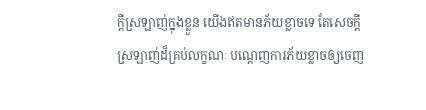ក្ដីស្រឡាញ់ក្នុងខ្លួន យើងឥតមានភ័យខ្លាចទេ តែសេចក្ដីស្រឡាញ់ដ៏គ្រប់លក្ខណៈ បណ្ដេញការភ័យខ្លាចឲ្យចេញ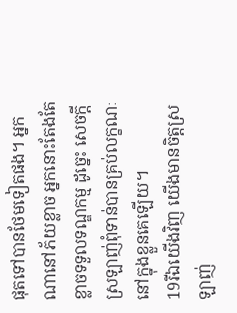ផុតទៅបានថែមទៀតផង។ អ្នកណានៅភ័យខ្លាច អ្នកនោះតែងតែខ្លាចទទួលទណ្ឌកម្ម ដូច្នេះ សេចក្ដីស្រឡាញ់ពុំទាន់បានគ្រប់លក្ខណៈនៅក្នុងខ្លួនគេឡើយ។
19រីឯយើងវិញ យើងមានចិត្ដស្រឡាញ់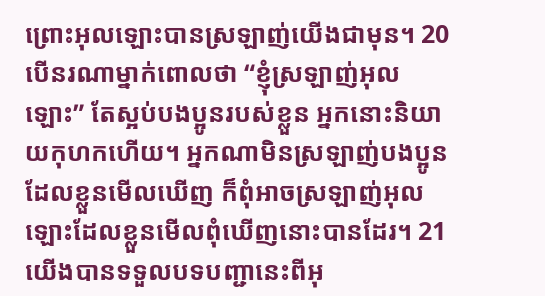ព្រោះអុលឡោះបានស្រឡាញ់យើងជាមុន។ 20បើនរណាម្នាក់ពោលថា “ខ្ញុំស្រឡាញ់អុលឡោះ” តែស្អប់បងប្អូនរបស់ខ្លួន អ្នកនោះនិយាយកុហកហើយ។ អ្នកណាមិនស្រឡាញ់បងប្អូនដែលខ្លួនមើលឃើញ ក៏ពុំអាចស្រឡាញ់អុលឡោះដែលខ្លួនមើលពុំឃើញនោះបានដែរ។ 21យើងបានទទួលបទបញ្ជានេះពីអុ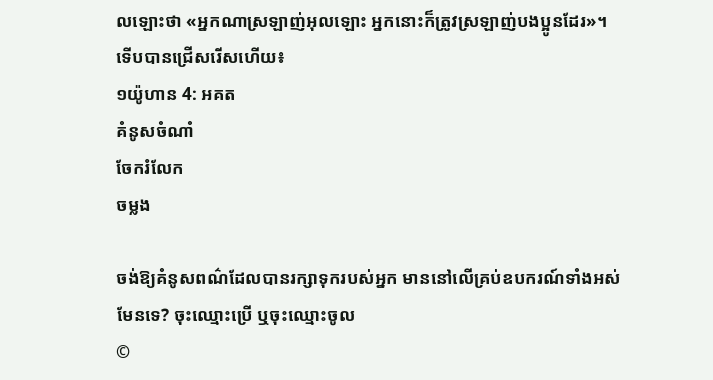លឡោះថា «អ្នកណាស្រឡាញ់អុលឡោះ អ្នកនោះក៏ត្រូវស្រឡាញ់បងប្អូនដែរ»។
ទើបបានជ្រើសរើសហើយ៖
១យ៉ូហាន 4: អគត
គំនូសចំណាំ
ចែករំលែក
ចម្លង

ចង់ឱ្យគំនូសពណ៌ដែលបានរក្សាទុករបស់អ្នក មាននៅលើគ្រប់ឧបករណ៍ទាំងអស់មែនទេ? ចុះឈ្មោះប្រើ ឬចុះឈ្មោះចូល
©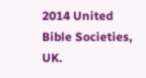2014 United Bible Societies, UK.